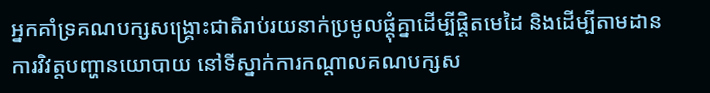អ្នកគាំទ្រគណបក្សសង្រ្គោះជាតិរាប់រយនាក់ប្រមូលផ្ដុំគ្នាដើម្បីផ្តិតមេដៃ និងដើម្បីតាមដានការវិវត្តបញ្ហានយោបាយ នៅទីស្នាក់ការកណ្ដាលគណបក្សស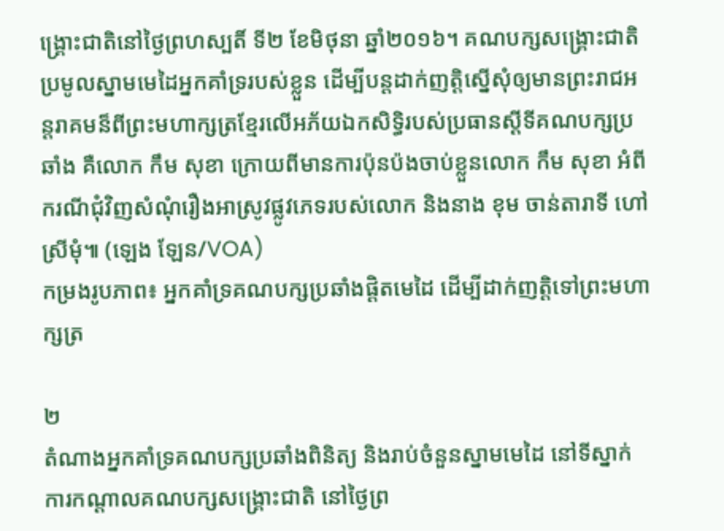ង្រ្គោះជាតិនៅថ្ងៃព្រហស្បតិ៍ ទី២ ខែមិថុនា ឆ្នាំ២០១៦។ គណបក្សសង្រ្គោះជាតិប្រមូលស្នាមមេដៃអ្នកគាំទ្ររបស់ខ្លួន ដើម្បីបន្តដាក់ញត្តិស្នើសុំឲ្យមានព្រះរាជអន្តរាគមន៏ពីព្រះមហាក្សត្រខ្មែរលើអភ័យឯកសិទ្ធិរបស់ប្រធានស្ដីទីគណបក្សប្រឆាំង គឺលោក កឹម សុខា ក្រោយពីមានការប៉ុនប៉ងចាប់ខ្លួនលោក កឹម សុខា អំពីករណីជុំវិញសំណុំរឿងអាស្រូវផ្លូវភេទរបស់លោក និងនាង ខុម ចាន់តារាទី ហៅស្រីមុំ៕ (ឡេង ឡែន/VOA)
កម្រងរូបភាព៖ អ្នកគាំទ្រគណបក្សប្រឆាំងផ្តិតមេដៃ ដើម្បីដាក់ញត្តិទៅព្រះមហាក្សត្រ

២
តំណាងអ្នកគាំទ្រគណបក្សប្រឆាំងពិនិត្យ និងរាប់ចំនួនស្នាមមេដៃ នៅទីស្នាក់ការកណ្ដាលគណបក្សសង្រ្គោះជាតិ នៅថ្ងៃព្រ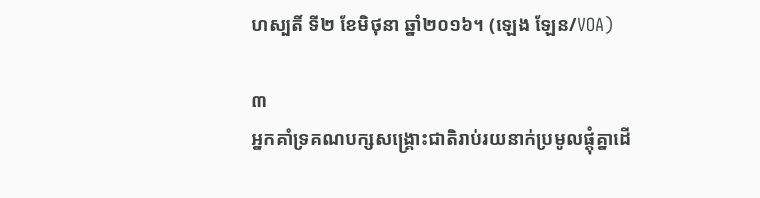ហស្បតិ៍ ទី២ ខែមិថុនា ឆ្នាំ២០១៦។ (ឡេង ឡែន/VOA)

៣
អ្នកគាំទ្រគណបក្សសង្រ្គោះជាតិរាប់រយនាក់ប្រមូលផ្ដុំគ្នាដើ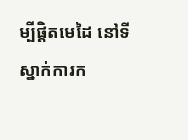ម្បីផ្តិតមេដៃ នៅទីស្នាក់ការក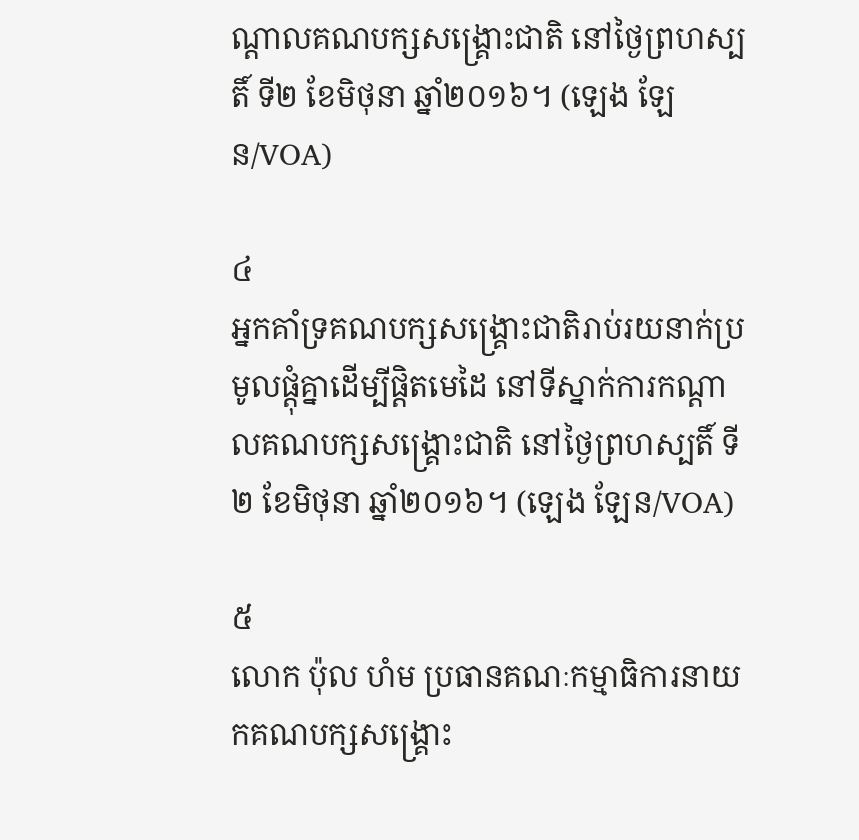ណ្ដាលគណបក្សសង្រ្គោះជាតិ នៅថ្ងៃព្រហស្បតិ៍ ទី២ ខែមិថុនា ឆ្នាំ២០១៦។ (ឡេង ឡែន/VOA)

៤
អ្នកគាំទ្រគណបក្សសង្រ្គោះជាតិរាប់រយនាក់ប្រមូលផ្ដុំគ្នាដើម្បីផ្តិតមេដៃ នៅទីស្នាក់ការកណ្ដាលគណបក្សសង្រ្គោះជាតិ នៅថ្ងៃព្រហស្បតិ៍ ទី២ ខែមិថុនា ឆ្នាំ២០១៦។ (ឡេង ឡែន/VOA)

៥
លោក ប៉ុល ហំម ប្រធានគណៈកម្មាធិការនាយកគណបក្សសង្គ្រោះ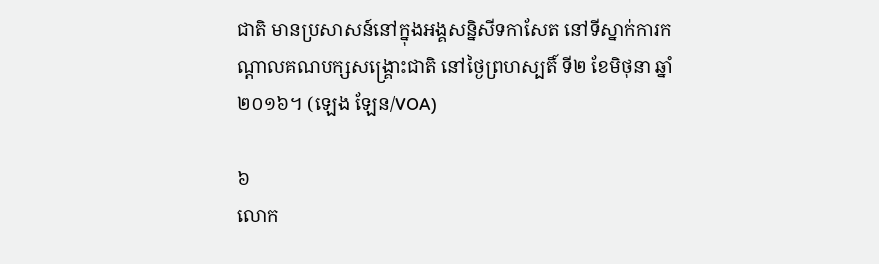ជាតិ មានប្រសាសន៍នៅក្នុងអង្គសន្និសីទកាសែត នៅទីស្នាក់ការកណ្ដាលគណបក្សសង្គ្រោះជាតិ នៅថ្ងៃព្រហស្បតិ៍ ទី២ ខែមិថុនា ឆ្នាំ២០១៦។ (ឡេង ឡែន/VOA)

៦
លោក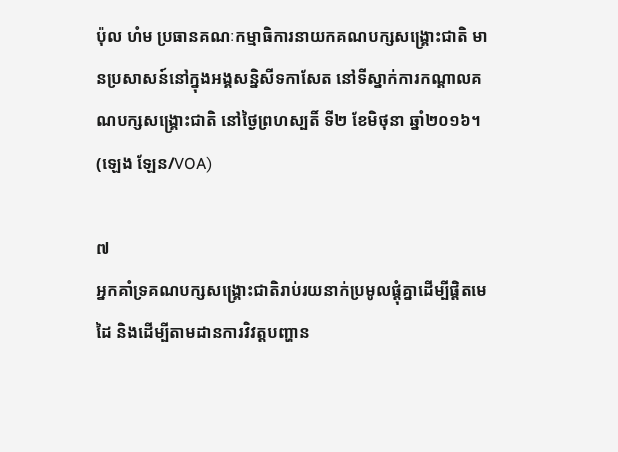ប៉ុល ហំម ប្រធានគណៈកម្មាធិការនាយកគណបក្សសង្គ្រោះជាតិ មានប្រសាសន៍នៅក្នុងអង្គសន្និសីទកាសែត នៅទីស្នាក់ការកណ្ដាលគណបក្សសង្គ្រោះជាតិ នៅថ្ងៃព្រហស្បតិ៍ ទី២ ខែមិថុនា ឆ្នាំ២០១៦។ (ឡេង ឡែន/VOA)

៧
អ្នកគាំទ្រគណបក្សសង្រ្គោះជាតិរាប់រយនាក់ប្រមូលផ្ដុំគ្នាដើម្បីផ្តិតមេដៃ និងដើម្បីតាមដានការវិវត្តបញ្ហាន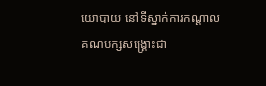យោបាយ នៅទីស្នាក់ការកណ្ដាលគណបក្សសង្រ្គោះជា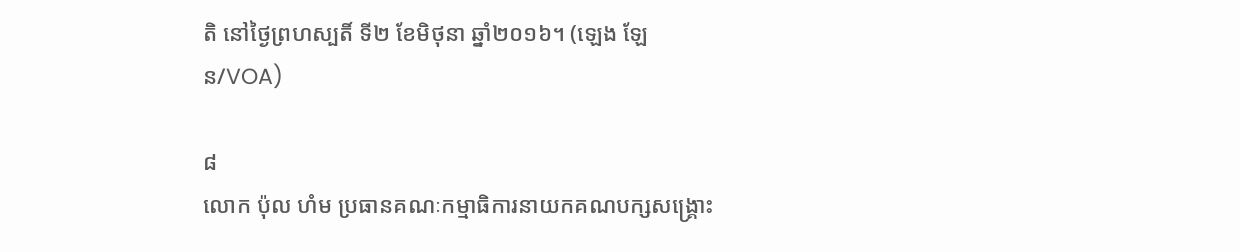តិ នៅថ្ងៃព្រហស្បតិ៍ ទី២ ខែមិថុនា ឆ្នាំ២០១៦។ (ឡេង ឡែន/VOA)

៨
លោក ប៉ុល ហំម ប្រធានគណៈកម្មាធិការនាយកគណបក្សសង្គ្រោះ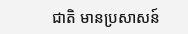ជាតិ មានប្រសាសន៍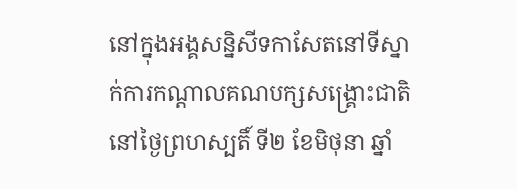នៅក្នុងអង្គសន្និសីទកាសែតនៅទីស្នាក់ការកណ្ដាលគណបក្សសង្គ្រោះជាតិ នៅថ្ងៃព្រហស្បតិ៍ ទី២ ខែមិថុនា ឆ្នាំ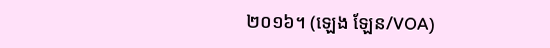២០១៦។ (ឡេង ឡែន/VOA)